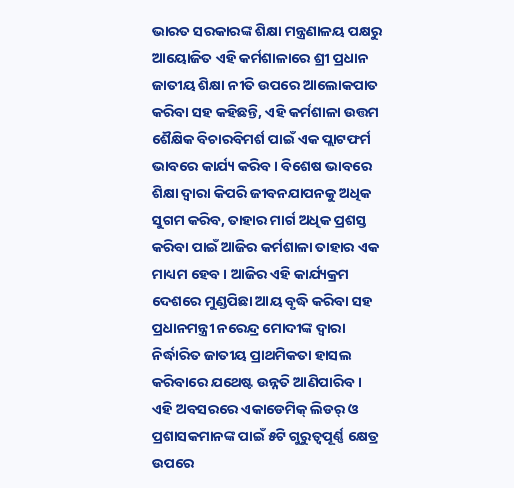ଭାରତ ସରକାରଙ୍କ ଶିକ୍ଷା ମନ୍ତ୍ରଣାଳୟ ପକ୍ଷରୁ ଆୟୋଜିତ ଏହି କର୍ମଶାଳାରେ ଶ୍ରୀ ପ୍ରଧାନ ଜାତୀୟ ଶିକ୍ଷା ନୀତି ଉପରେ ଆଲୋକପାତ କରିବା ସହ କହିଛନ୍ତି, ଏହି କର୍ମଶାଳା ଉତ୍ତମ ଶୈକ୍ଷିକ ବିଚାରବିମର୍ଶ ପାଇଁ ଏକ ପ୍ଲାଟଫର୍ମ ଭାବରେ କାର୍ଯ୍ୟ କରିବ । ବିଶେଷ ଭାବରେ ଶିକ୍ଷା ଦ୍ୱାରା କିପରି ଜୀବନଯାପନକୁ ଅଧିକ ସୁଗମ କରିବ, ତାହାର ମାର୍ଗ ଅଧିକ ପ୍ରଶସ୍ତ କରିବା ପାଇଁ ଆଜିର କର୍ମଶାଳା ତାହାର ଏକ ମାଧ୍ୟମ ହେବ । ଆଜିର ଏହି କାର୍ଯ୍ୟକ୍ରମ ଦେଶରେ ମୁଣ୍ଡପିଛା ଆୟ ବୃଦ୍ଧି କରିବା ସହ ପ୍ରଧାନମନ୍ତ୍ରୀ ନରେନ୍ଦ୍ର ମୋଦୀଙ୍କ ଦ୍ୱାରା ନିର୍ଦ୍ଧାରିତ ଜାତୀୟ ପ୍ରାଥମିକତା ହାସଲ କରିବାରେ ଯଥେଷ୍ଟ ଉନ୍ନତି ଆଣିପାରିବ ।
ଏହି ଅବସରରେ ଏକାଡେମିକ୍ ଲିଡର୍ ଓ ପ୍ରଶାସକମାନଙ୍କ ପାଇଁ ୫ଟି ଗୁରୁତ୍ୱପୂର୍ଣ୍ଣ କ୍ଷେତ୍ର ଉପରେ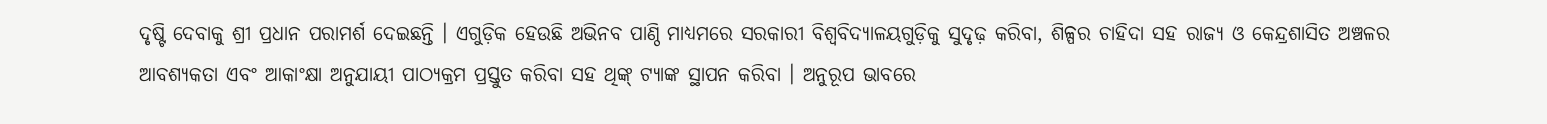ଦୃଷ୍ଟି ଦେବାକୁ ଶ୍ରୀ ପ୍ରଧାନ ପରାମର୍ଶ ଦେଇଛନ୍ତି । ଏଗୁଡ଼ିକ ହେଉଛି ଅଭିନବ ପାଣ୍ଠି ମାଧ୍ୟମରେ ସରକାରୀ ବିଶ୍ୱବିଦ୍ୟାଳୟଗୁଡ଼ିକୁ ସୁଦୃଢ଼ କରିବା, ଶିଳ୍ପର ଚାହିଦା ସହ ରାଜ୍ୟ ଓ କେନ୍ଦ୍ରଶାସିତ ଅଞ୍ଚଳର ଆବଶ୍ୟକତା ଏବଂ ଆକାଂକ୍ଷା ଅନୁଯାୟୀ ପାଠ୍ୟକ୍ରମ ପ୍ରସ୍ତୁତ କରିବା ସହ ଥିଙ୍କ୍ ଟ୍ୟାଙ୍କ ସ୍ଥାପନ କରିବା । ଅନୁରୂପ ଭାବରେ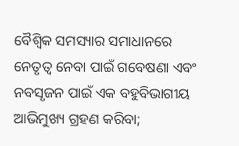ବୈଶ୍ୱିକ ସମସ୍ୟାର ସମାଧାନରେ ନେତୃତ୍ୱ ନେବା ପାଇଁ ଗବେଷଣା ଏବଂ ନବସୃଜନ ପାଇଁ ଏକ ବହୁବିଭାଗୀୟ ଆଭିମୁଖ୍ୟ ଗ୍ରହଣ କରିବା;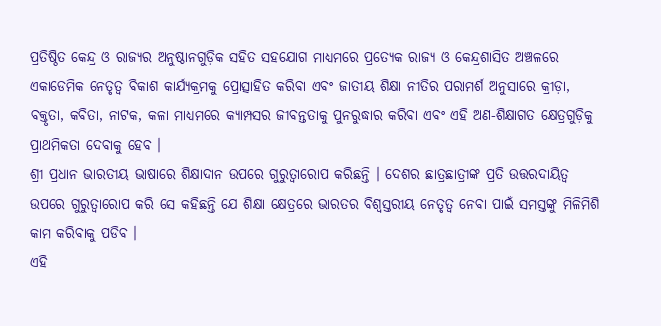ପ୍ରତିଷ୍ଠିତ କେନ୍ଦ୍ର ଓ ରାଜ୍ୟର ଅନୁଷ୍ଠାନଗୁଡ଼ିକ ସହିତ ସହଯୋଗ ମାଧ୍ୟମରେ ପ୍ରତ୍ୟେକ ରାଜ୍ୟ ଓ କେନ୍ଦ୍ରଶାସିତ ଅଞ୍ଚଳରେ ଏକାଡେମିକ ନେତୃତ୍ୱ ବିକାଶ କାର୍ଯ୍ୟକ୍ରମକୁ ପ୍ରୋତ୍ସାହିତ କରିବା ଏବଂ ଜାତୀୟ ଶିକ୍ଷା ନୀତିର ପରାମର୍ଶ ଅନୁସାରେ କ୍ରୀଡ଼ା, ବକ୍ତୃତା, କବିତା, ନାଟକ, କଳା ମାଧ୍ୟମରେ କ୍ୟାମ୍ପସର ଜୀବନ୍ତତାକୁ ପୁନରୁଦ୍ଧାର କରିବା ଏବଂ ଏହି ଅଣ-ଶିକ୍ଷାଗତ କ୍ଷେତ୍ରଗୁଡ଼ିକୁ ପ୍ରାଥମିକତା ଦେବାକୁ ହେବ ।
ଶ୍ରୀ ପ୍ରଧାନ ଭାରତୀୟ ଭାଷାରେ ଶିକ୍ଷାଦାନ ଉପରେ ଗୁରୁତ୍ୱାରୋପ କରିଛନ୍ତି । ଦେଶର ଛାତ୍ରଛାତ୍ରୀଙ୍କ ପ୍ରତି ଉତ୍ତରଦାୟିତ୍ୱ ଉପରେ ଗୁରୁତ୍ୱାରୋପ କରି ସେ କହିଛନ୍ତି ଯେ ଶିକ୍ଷା କ୍ଷେତ୍ରରେ ଭାରତର ବିଶ୍ୱସ୍ତରୀୟ ନେତୃତ୍ୱ ନେବା ପାଇଁ ସମସ୍ତଙ୍କୁ ମିଳିମିଶି କାମ କରିବାକୁ ପଡିବ ।
ଏହି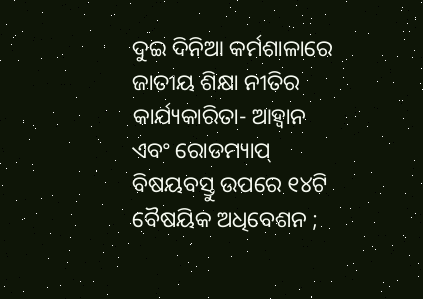ଦୁଇ ଦିନିଆ କର୍ମଶାଳାରେ ଜାତୀୟ ଶିକ୍ଷା ନୀତିର କାର୍ଯ୍ୟକାରିତା- ଆହ୍ୱାନ ଏବଂ ରୋଡମ୍ୟାପ୍ ବିଷୟବସ୍ତୁ ଉପରେ ୧୪ଟି ବୈଷୟିକ ଅଧିବେଶନ ;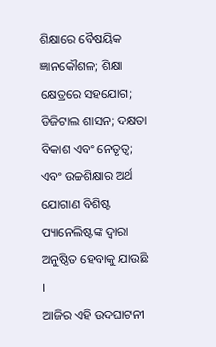ଶିକ୍ଷାରେ ବୈଷୟିକ ଜ୍ଞାନକୌଶଳ; ଶିକ୍ଷା କ୍ଷେତ୍ରରେ ସହଯୋଗ; ଡିଜିଟାଲ ଶାସନ; ଦକ୍ଷତା ବିକାଶ ଏବଂ ନେତୃତ୍ୱ; ଏବଂ ଉଚ୍ଚଶିକ୍ଷାର ଅର୍ଥ ଯୋଗାଣ ବିଶିଷ୍ଟ ପ୍ୟାନେଲିଷ୍ଟଙ୍କ ଦ୍ୱାରା ଅନୁଷ୍ଠିତ ହେବାକୁ ଯାଉଛି ।
ଆଜିର ଏହି ଉଦଘାଟନୀ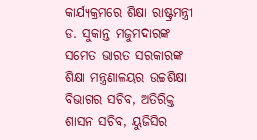କାର୍ଯ୍ୟକ୍ରମରେ ଶିକ୍ଷା ରାଷ୍ଟ୍ରମନ୍ତ୍ରୀ ଡ. ସୁକାନ୍ତ ମଜୁମଦାରଙ୍କ ସମେତ ଭାରତ ସରକାରଙ୍କ ଶିକ୍ଷା ମନ୍ତ୍ରଣାଳୟର ଉଚ୍ଚଶିକ୍ଷା ବିଭାଗର ସଚିବ, ଅତିରିକ୍ତ ଶାସନ ସଚିବ, ୟୁଜିସିର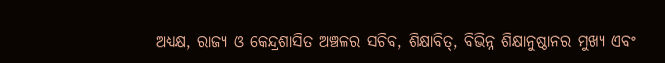ଅଧ୍ୟକ୍ଷ, ରାଜ୍ୟ ଓ କେନ୍ଦ୍ରଶାସିତ ଅଞ୍ଚଳର ସଚିବ, ଶିକ୍ଷାବିତ୍, ବିଭିନ୍ନ ଶିକ୍ଷାନୁଷ୍ଠାନର ମୁଖ୍ୟ ଏବଂ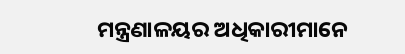ମନ୍ତ୍ରଣାଳୟର ଅଧିକାରୀମାନେ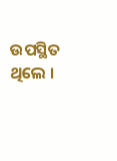ଉପସ୍ଥିତ ଥିଲେ ।